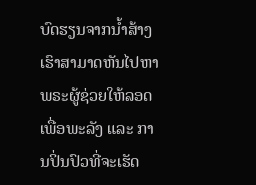ບົດຮຽນຈາກນ້ຳສ້າງ
ເຮົາສາມາດຫັນໄປຫາພຣະຜູ້ຊ່ວຍໃຫ້ລອດ ເພື່ອພະລັງ ແລະ ການປິ່ນປົວທີ່ຈະເຮັດ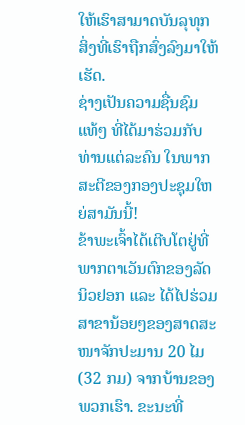ໃຫ້ເຮົາສາມາດບັນລຸທຸກສິ່ງທີ່ເຮົາຖືກສົ່ງລົງມາໃຫ້ເຮັດ.
ຊ່າງເປັນຄວາມຊື່ນຊົມແທ້ໆ ທີ່ໄດ້ມາຮ່ວມກັບທ່ານແຕ່ລະຄົນ ໃນພາກສະຕີຂອງກອງປະຊຸມໃຫຍ່ສາມັນນີ້!
ຂ້າພະເຈົ້າໄດ້ເຕີບໂຕຢູ່ທີ່ພາກຕາເວັນຕົກຂອງລັດນິວຢອກ ແລະ ໄດ້ໄປຮ່ວມສາຂານ້ອຍໆຂອງສາດສະໜາຈັກປະມານ 20 ໄມ (32 ກມ) ຈາກບ້ານຂອງພວກເຮົາ. ຂະນະທີ່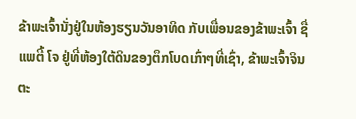ຂ້າພະເຈົ້ານັ່ງຢູ່ໃນຫ້ອງຮຽນວັນອາທິດ ກັບເພື່ອນຂອງຂ້າພະເຈົ້າ ຊື່ ແພຕີ້ ໂຈ ຢູ່ທີ່ຫ້ອງໃຕ້ດິນຂອງຕຶກໂບດເກົ່າໆທີ່ເຊົ່າ, ຂ້າພະເຈົ້າຈິນຕະ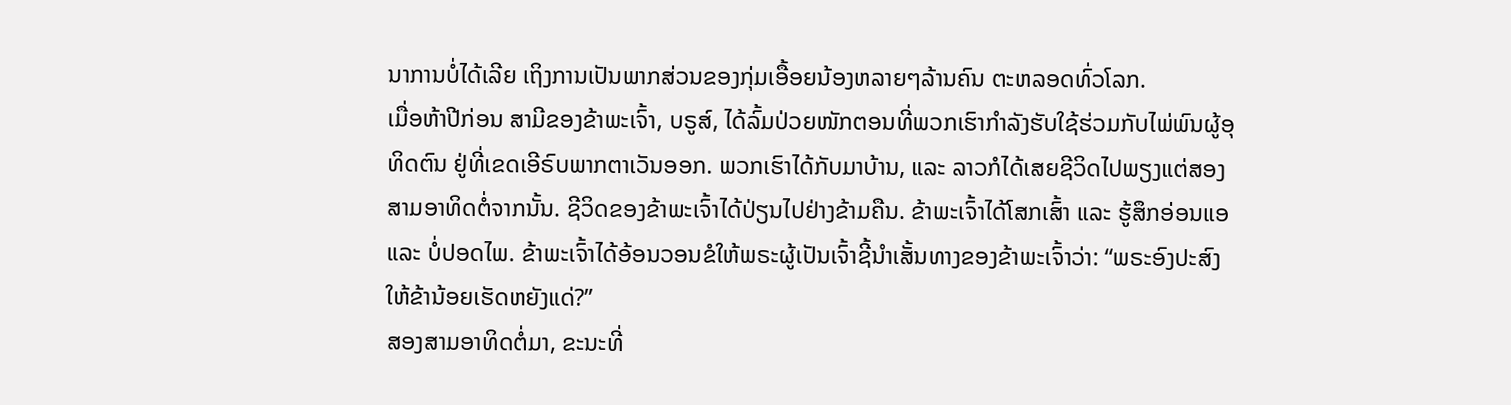ນາການບໍ່ໄດ້ເລີຍ ເຖິງການເປັນພາກສ່ວນຂອງກຸ່ມເອື້ອຍນ້ອງຫລາຍໆລ້ານຄົນ ຕະຫລອດທົ່ວໂລກ.
ເມື່ອຫ້າປີກ່ອນ ສາມີຂອງຂ້າພະເຈົ້າ, ບຣູສ໌, ໄດ້ລົ້ມປ່ວຍໜັກຕອນທີ່ພວກເຮົາກຳລັງຮັບໃຊ້ຮ່ວມກັບໄພ່ພົນຜູ້ອຸທິດຕົນ ຢູ່ທີ່ເຂດເອີຣົບພາກຕາເວັນອອກ. ພວກເຮົາໄດ້ກັບມາບ້ານ, ແລະ ລາວກໍໄດ້ເສຍຊີວິດໄປພຽງແຕ່ສອງສາມອາທິດຕໍ່ຈາກນັ້ນ. ຊີວິດຂອງຂ້າພະເຈົ້າໄດ້ປ່ຽນໄປຢ່າງຂ້າມຄືນ. ຂ້າພະເຈົ້າໄດ້ໂສກເສົ້າ ແລະ ຮູ້ສຶກອ່ອນແອ ແລະ ບໍ່ປອດໄພ. ຂ້າພະເຈົ້າໄດ້ອ້ອນວອນຂໍໃຫ້ພຣະຜູ້ເປັນເຈົ້າຊີ້ນຳເສັ້ນທາງຂອງຂ້າພະເຈົ້າວ່າ: “ພຣະອົງປະສົງໃຫ້ຂ້ານ້ອຍເຮັດຫຍັງແດ່?”
ສອງສາມອາທິດຕໍ່ມາ, ຂະນະທີ່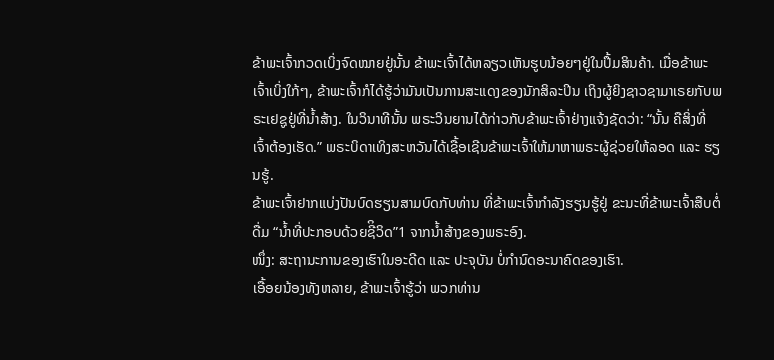ຂ້າພະເຈົ້າກວດເບິ່ງຈົດໝາຍຢູ່ນັ້ນ ຂ້າພະເຈົ້າໄດ້ຫລຽວເຫັນຮູບນ້ອຍໆຢູ່ໃນປຶ້ມສິນຄ້າ. ເມື່ອຂ້າພະເຈົ້າເບິ່ງໃກ້ໆ, ຂ້າພະເຈົ້າກໍໄດ້ຮູ້ວ່າມັນເປັນການສະແດງຂອງນັກສິລະປິນ ເຖິງຜູ້ຍິງຊາວຊາມາເຣຍກັບພຣະເຢຊູຢູ່ທີ່ນ້ຳສ້າງ. ໃນວິນາທີນັ້ນ ພຣະວິນຍານໄດ້ກ່າວກັບຂ້າພະເຈົ້າຢ່າງແຈ້ງຊັດວ່າ: “ນັ້ນ ຄືສິ່ງທີ່ເຈົ້າຕ້ອງເຮັດ.” ພຣະບິດາເທິງສະຫວັນໄດ້ເຊື້ອເຊີນຂ້າພະເຈົ້າໃຫ້ມາຫາພຣະຜູ້ຊ່ວຍໃຫ້ລອດ ແລະ ຮຽນຮູ້.
ຂ້າພະເຈົ້າຢາກແບ່ງປັນບົດຮຽນສາມບົດກັບທ່ານ ທີ່ຂ້າພະເຈົ້າກຳລັງຮຽນຮູ້ຢູ່ ຂະນະທີ່ຂ້າພະເຈົ້າສືບຕໍ່ດື່ມ “ນໍ້າທີ່ປະກອບດ້ວຍຊີິວິດ”1 ຈາກນ້ຳສ້າງຂອງພຣະອົງ.
ໜຶ່ງ: ສະຖານະການຂອງເຮົາໃນອະດີດ ແລະ ປະຈຸບັນ ບໍ່ກຳນົດອະນາຄົດຂອງເຮົາ.
ເອື້ອຍນ້ອງທັງຫລາຍ, ຂ້າພະເຈົ້າຮູ້ວ່າ ພວກທ່ານ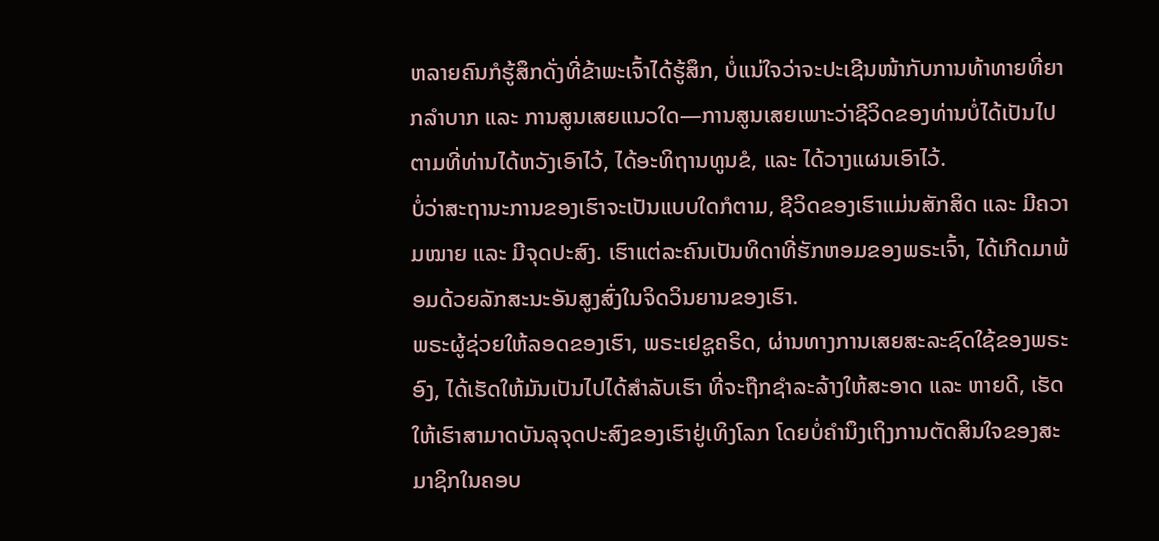ຫລາຍຄົນກໍຮູ້ສຶກດັ່ງທີ່ຂ້າພະເຈົ້າໄດ້ຮູ້ສຶກ, ບໍ່ແນ່ໃຈວ່າຈະປະເຊີນໜ້າກັບການທ້າທາຍທີ່ຍາກລຳບາກ ແລະ ການສູນເສຍແນວໃດ—ການສູນເສຍເພາະວ່າຊີວິດຂອງທ່ານບໍ່ໄດ້ເປັນໄປຕາມທີ່ທ່ານໄດ້ຫວັງເອົາໄວ້, ໄດ້ອະທິຖານທູນຂໍ, ແລະ ໄດ້ວາງແຜນເອົາໄວ້.
ບໍ່ວ່າສະຖານະການຂອງເຮົາຈະເປັນແບບໃດກໍຕາມ, ຊີວິດຂອງເຮົາແມ່ນສັກສິດ ແລະ ມີຄວາມໝາຍ ແລະ ມີຈຸດປະສົງ. ເຮົາແຕ່ລະຄົນເປັນທິດາທີ່ຮັກຫອມຂອງພຣະເຈົ້າ, ໄດ້ເກີດມາພ້ອມດ້ວຍລັກສະນະອັນສູງສົ່ງໃນຈິດວິນຍານຂອງເຮົາ.
ພຣະຜູ້ຊ່ວຍໃຫ້ລອດຂອງເຮົາ, ພຣະເຢຊູຄຣິດ, ຜ່ານທາງການເສຍສະລະຊົດໃຊ້ຂອງພຣະອົງ, ໄດ້ເຮັດໃຫ້ມັນເປັນໄປໄດ້ສຳລັບເຮົາ ທີ່ຈະຖືກຊຳລະລ້າງໃຫ້ສະອາດ ແລະ ຫາຍດີ, ເຮັດໃຫ້ເຮົາສາມາດບັນລຸຈຸດປະສົງຂອງເຮົາຢູ່ເທິງໂລກ ໂດຍບໍ່ຄຳນຶງເຖິງການຕັດສິນໃຈຂອງສະມາຊິກໃນຄອບ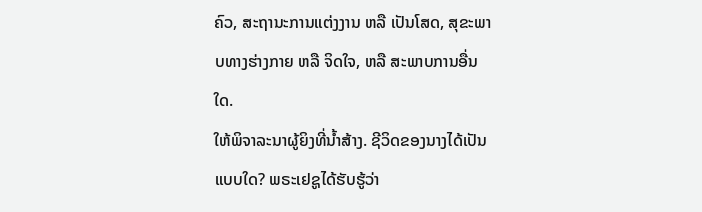ຄົວ, ສະຖານະການແຕ່ງງານ ຫລື ເປັນໂສດ, ສຸຂະພາບທາງຮ່າງກາຍ ຫລື ຈິດໃຈ, ຫລື ສະພາບການອື່ນໃດ.
ໃຫ້ພິຈາລະນາຜູ້ຍິງທີ່ນ້ຳສ້າງ. ຊີວິດຂອງນາງໄດ້ເປັນແບບໃດ? ພຣະເຢຊູໄດ້ຮັບຮູ້ວ່າ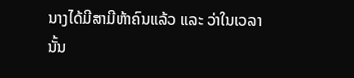ນາງໄດ້ມີສາມີຫ້າຄົນແລ້ວ ແລະ ວ່າໃນເວລານັ້ນ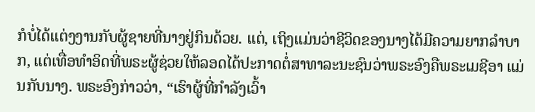ກໍບໍ່ໄດ້ແຕ່ງງານກັບຜູ້ຊາຍທີ່ນາງຢູ່ກິນດ້ວຍ. ແຕ່, ເຖິງແມ່ນວ່າຊີວິດຂອງນາງໄດ້ມີຄວາມຍາກລຳບາກ, ແຕ່ເທື່ອທຳອິດທີ່ພຣະຜູ້ຊ່ວຍໃຫ້ລອດໄດ້ປະກາດຕໍ່ສາທາລະນະຊົນວ່າພຣະອົງຄືພຣະເມຊີອາ ແມ່ນກັບນາງ. ພຣະອົງກ່າວວ່າ, “ເຮົາຜູ້ທີ່ກຳລັງເວົ້າ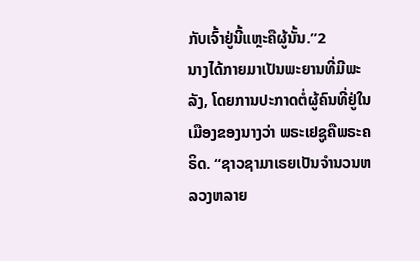ກັບເຈົ້າຢູ່ນີ້ແຫຼະຄືຜູ້ນັ້ນ.”2
ນາງໄດ້ກາຍມາເປັນພະຍານທີ່ມີພະລັງ, ໂດຍການປະກາດຕໍ່ຜູ້ຄົນທີ່ຢູ່ໃນເມືອງຂອງນາງວ່າ ພຣະເຢຊູຄືພຣະຄຣິດ. “ຊາວຊາມາເຣຍເປັນຈຳນວນຫລວງຫລາຍ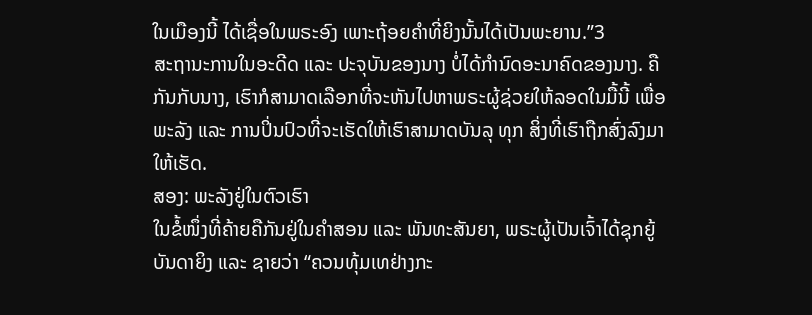ໃນເມືອງນີ້ ໄດ້ເຊື່ອໃນພຣະອົງ ເພາະຖ້ອຍຄຳທີ່ຍິງນັ້ນໄດ້ເປັນພະຍານ.”3
ສະຖານະການໃນອະດີດ ແລະ ປະຈຸບັນຂອງນາງ ບໍ່ໄດ້ກຳນົດອະນາຄົດຂອງນາງ. ຄືກັນກັບນາງ, ເຮົາກໍສາມາດເລືອກທີ່ຈະຫັນໄປຫາພຣະຜູ້ຊ່ວຍໃຫ້ລອດໃນມື້ນີ້ ເພື່ອພະລັງ ແລະ ການປິ່ນປົວທີ່ຈະເຮັດໃຫ້ເຮົາສາມາດບັນລຸ ທຸກ ສິ່ງທີ່ເຮົາຖືກສົ່ງລົງມາໃຫ້ເຮັດ.
ສອງ: ພະລັງຢູ່ໃນຕົວເຮົາ
ໃນຂໍ້ໜຶ່ງທີ່ຄ້າຍຄືກັນຢູ່ໃນຄຳສອນ ແລະ ພັນທະສັນຍາ, ພຣະຜູ້ເປັນເຈົ້າໄດ້ຊຸກຍູ້ບັນດາຍິງ ແລະ ຊາຍວ່າ “ຄວນທຸ້ມເທຢ່າງກະ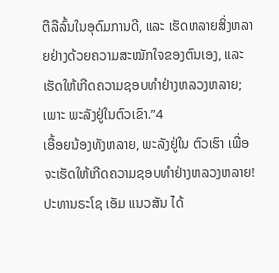ຕືລືລົ້ນໃນອຸດົມການດີ, ແລະ ເຮັດຫລາຍສິ່ງຫລາຍຢ່າງດ້ວຍຄວາມສະໝັກໃຈຂອງຕົນເອງ, ແລະ ເຮັດໃຫ້ເກີດຄວາມຊອບທຳຢ່າງຫລວງຫລາຍ; ເພາະ ພະລັງຢູ່ໃນຕົວເຂົາ.”4
ເອື້ອຍນ້ອງທັງຫລາຍ, ພະລັງຢູ່ໃນ ຕົວເຮົາ ເພື່ອຈະເຮັດໃຫ້ເກີດຄວາມຊອບທຳຢ່າງຫລວງຫລາຍ!
ປະທານຣະໂຊ ເອັມ ແນວສັນ ໄດ້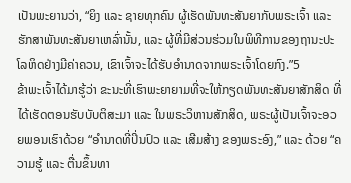ເປັນພະຍານວ່າ, “ຍິງ ແລະ ຊາຍທຸກຄົນ ຜູ້ເຮັດພັນທະສັນຍາກັບພຣະເຈົ້າ ແລະ ຮັກສາພັນທະສັນຍາເຫລົ່ານັ້ນ, ແລະ ຜູ້ທີ່ມີສ່ວນຮ່ວມໃນພິທີການຂອງຖານະປະໂລຫິດຢ່າງມີຄ່າຄວນ, ເຂົາເຈົ້າຈະໄດ້ຮັບອຳນາດຈາກພຣະເຈົ້າໂດຍກົງ.”5
ຂ້າພະເຈົ້າໄດ້ມາຮູ້ວ່າ ຂະນະທີ່ເຮົາພະຍາຍາມທີ່ຈະໃຫ້ກຽດພັນທະສັນຍາສັກສິດ ທີ່ໄດ້ເຮັດຕອນຮັບບັບຕິສະມາ ແລະ ໃນພຣະວິຫານສັກສິດ, ພຣະຜູ້ເປັນເຈົ້າຈະອວຍພອນເຮົາດ້ວຍ “ອຳນາດທີ່ປິ່ນປົວ ແລະ ເສີມສ້າງ ຂອງພຣະອົງ,” ແລະ ດ້ວຍ “ຄວາມຮູ້ ແລະ ຕື່ນຂຶ້ນທາ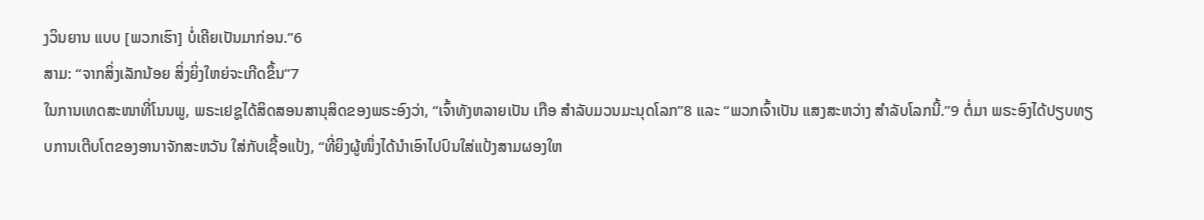ງວິນຍານ ແບບ [ພວກເຮົາ] ບໍ່ເຄີຍເປັນມາກ່ອນ.”6
ສາມ: “ຈາກສິ່ງເລັກນ້ອຍ ສິ່ງຍິ່ງໃຫຍ່ຈະເກີດຂຶ້ນ”7
ໃນການເທດສະໜາທີ່ໂນນພູ, ພຣະເຢຊູໄດ້ສິດສອນສານຸສິດຂອງພຣະອົງວ່າ, “ເຈົ້າທັງຫລາຍເປັນ ເກືອ ສຳລັບມວນມະນຸດໂລກ”8 ແລະ “ພວກເຈົ້າເປັນ ແສງສະຫວ່າງ ສຳລັບໂລກນີ້.”9 ຕໍ່ມາ ພຣະອົງໄດ້ປຽບທຽບການເຕີບໂຕຂອງອານາຈັກສະຫວັນ ໃສ່ກັບເຊື້ອແປ້ງ, “ທີ່ຍິງຜູ້ໜຶ່ງໄດ້ນຳເອົາໄປປົນໃສ່ແປ້ງສາມຜອງໃຫ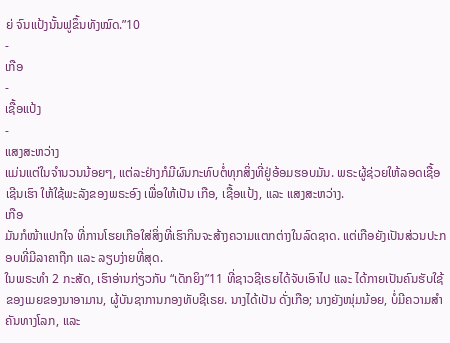ຍ່ ຈົນແປ້ງນັ້ນຟູຂຶ້ນທັງໝົດ.”10
-
ເກືອ
-
ເຊື້ອແປ້ງ
-
ແສງສະຫວ່າງ
ແມ່ນແຕ່ໃນຈຳນວນນ້ອຍໆ, ແຕ່ລະຢ່າງກໍມີຜົນກະທົບຕໍ່ທຸກສິ່ງທີ່ຢູ່ອ້ອມຮອບມັນ. ພຣະຜູ້ຊ່ວຍໃຫ້ລອດເຊື້ອເຊີນເຮົາ ໃຫ້ໃຊ້ພະລັງຂອງພຣະອົງ ເພື່ອໃຫ້ເປັນ ເກືອ, ເຊື້ອແປ້ງ, ແລະ ແສງສະຫວ່າງ.
ເກືອ
ມັນກໍໜ້າແປກໃຈ ທີ່ການໂຮຍເກືອໃສ່ສິ່ງທີ່ເຮົາກິນຈະສ້າງຄວາມແຕກຕ່າງໃນລົດຊາດ. ແຕ່ເກືອຍັງເປັນສ່ວນປະກອບທີ່ມີລາຄາຖືກ ແລະ ລຽບງ່າຍທີ່ສຸດ.
ໃນພຣະທຳ 2 ກະສັດ, ເຮົາອ່ານກ່ຽວກັບ “ເດັກຍິງ”11 ທີ່ຊາວຊີເຣຍໄດ້ຈັບເອົາໄປ ແລະ ໄດ້ກາຍເປັນຄົນຮັບໃຊ້ຂອງເມຍຂອງນາອາມານ, ຜູ້ບັນຊາການກອງທັບຊີເຣຍ. ນາງໄດ້ເປັນ ດັ່ງເກືອ; ນາງຍັງໜຸ່ມນ້ອຍ, ບໍ່ມີຄວາມສຳຄັນທາງໂລກ, ແລະ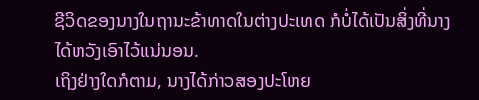ຊີວິດຂອງນາງໃນຖານະຂ້າທາດໃນຕ່າງປະເທດ ກໍບໍ່ໄດ້ເປັນສິ່ງທີ່ນາງໄດ້ຫວັງເອົາໄວ້ແນ່ນອນ.
ເຖິງຢ່າງໃດກໍຕາມ, ນາງໄດ້ກ່າວສອງປະໂຫຍ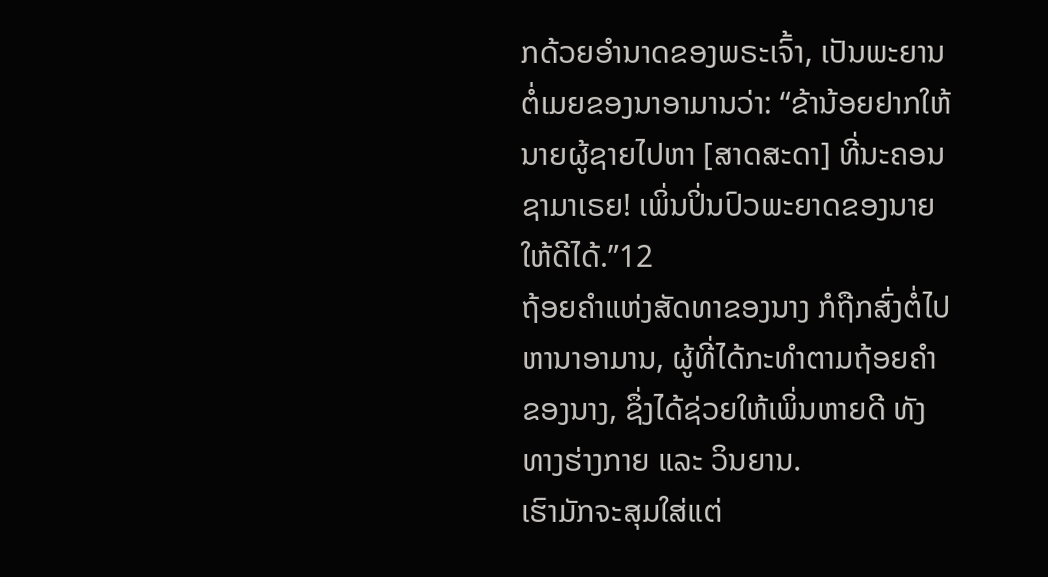ກດ້ວຍອຳນາດຂອງພຣະເຈົ້າ, ເປັນພະຍານຕໍ່ເມຍຂອງນາອາມານວ່າ: “ຂ້ານ້ອຍຢາກໃຫ້ນາຍຜູ້ຊາຍໄປຫາ [ສາດສະດາ] ທີ່ນະຄອນຊາມາເຣຍ! ເພິ່ນປິ່ນປົວພະຍາດຂອງນາຍໃຫ້ດີໄດ້.”12
ຖ້ອຍຄຳແຫ່ງສັດທາຂອງນາງ ກໍຖືກສົ່ງຕໍ່ໄປຫານາອາມານ, ຜູ້ທີ່ໄດ້ກະທຳຕາມຖ້ອຍຄຳຂອງນາງ, ຊຶ່ງໄດ້ຊ່ວຍໃຫ້ເພິ່ນຫາຍດີ ທັງທາງຮ່າງກາຍ ແລະ ວິນຍານ.
ເຮົາມັກຈະສຸມໃສ່ແຕ່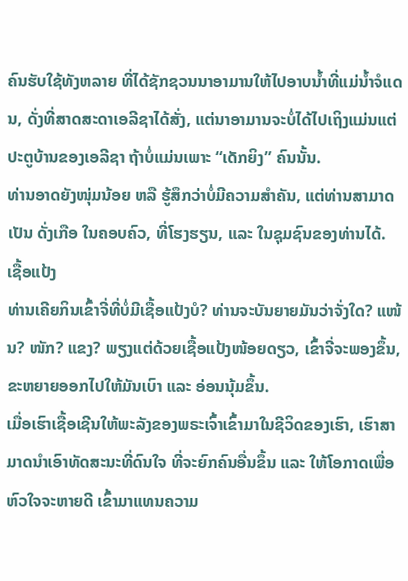ຄົນຮັບໃຊ້ທັງຫລາຍ ທີ່ໄດ້ຊັກຊວນນາອາມານໃຫ້ໄປອາບນ້ຳທີ່ແມ່ນ້ຳຈໍແດນ, ດັ່ງທີ່ສາດສະດາເອລີຊາໄດ້ສັ່ງ, ແຕ່ນາອາມານຈະບໍ່ໄດ້ໄປເຖິງແມ່ນແຕ່ປະຕູບ້ານຂອງເອລີຊາ ຖ້າບໍ່ແມ່ນເພາະ “ເດັກຍິງ” ຄົນນັ້ນ.
ທ່ານອາດຍັງໜຸ່ມນ້ອຍ ຫລື ຮູ້ສຶກວ່າບໍ່ມີຄວາມສຳຄັນ, ແຕ່ທ່ານສາມາດເປັນ ດັ່ງເກືອ ໃນຄອບຄົວ, ທີ່ໂຮງຮຽນ, ແລະ ໃນຊຸມຊົນຂອງທ່ານໄດ້.
ເຊື້ອແປ້ງ
ທ່ານເຄີຍກິນເຂົ້າຈີ່ທີ່ບໍ່ມີເຊື້ອແປ້ງບໍ? ທ່ານຈະບັນຍາຍມັນວ່າຈັ່ງໃດ? ແໜ້ນ? ໜັກ? ແຂງ? ພຽງແຕ່ດ້ວຍເຊື້ອແປ້ງໜ້ອຍດຽວ, ເຂົ້າຈີ່ຈະພອງຂຶ້ນ, ຂະຫຍາຍອອກໄປໃຫ້ມັນເບົາ ແລະ ອ່ອນນຸ້ມຂຶ້ນ.
ເມື່ອເຮົາເຊື້ອເຊີນໃຫ້ພະລັງຂອງພຣະເຈົ້າເຂົ້າມາໃນຊີວິດຂອງເຮົາ, ເຮົາສາມາດນຳເອົາທັດສະນະທີ່ດົນໃຈ ທີ່ຈະຍົກຄົນອື່ນຂຶ້ນ ແລະ ໃຫ້ໂອກາດເພື່ອຫົວໃຈຈະຫາຍດີ ເຂົ້າມາແທນຄວາມ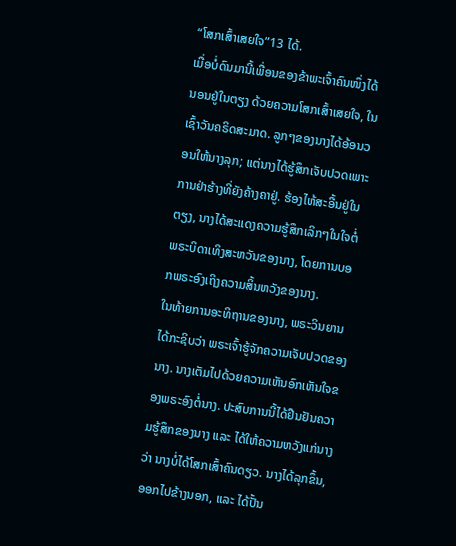“ໂສກເສົ້າເສຍໃຈ”13 ໄດ້.
ເມື່ອບໍ່ດົນມານີ້ເພື່ອນຂອງຂ້າພະເຈົ້າຄົນໜຶ່ງໄດ້ນອນຢູ່ໃນຕຽງ ດ້ວຍຄວາມໂສກເສົ້າເສຍໃຈ, ໃນເຊົ້າວັນຄຣິດສະມາດ. ລູກໆຂອງນາງໄດ້ອ້ອນວອນໃຫ້ນາງລຸກ; ແຕ່ນາງໄດ້ຮູ້ສຶກເຈັບປວດເພາະການຢ່າຮ້າງທີ່ຍັງຄ້າງຄາຢູ່. ຮ້ອງໄຫ້ສະອື້ນຢູ່ໃນຕຽງ, ນາງໄດ້ສະແດງຄວາມຮູ້ສຶກເລິກໆໃນໃຈຕໍ່ພຣະບິດາເທິງສະຫວັນຂອງນາງ, ໂດຍການບອກພຣະອົງເຖິງຄວາມສິ້ນຫວັງຂອງນາງ.
ໃນທ້າຍການອະທິຖານຂອງນາງ, ພຣະວິນຍານໄດ້ກະຊິບວ່າ ພຣະເຈົ້າຮູ້ຈັກຄວາມເຈັບປວດຂອງນາງ. ນາງເຕັມໄປດ້ວຍຄວາມເຫັນອົກເຫັນໃຈຂອງພຣະອົງຕໍ່ນາງ. ປະສົບການນີ້ໄດ້ຢືນຢັນຄວາມຮູ້ສຶກຂອງນາງ ແລະ ໄດ້ໃຫ້ຄວາມຫວັງແກ່ນາງວ່າ ນາງບໍ່ໄດ້ໂສກເສົ້າຄົນດຽວ. ນາງໄດ້ລຸກຂຶ້ນ, ອອກໄປຂ້າງນອກ, ແລະ ໄດ້ປັ້ນ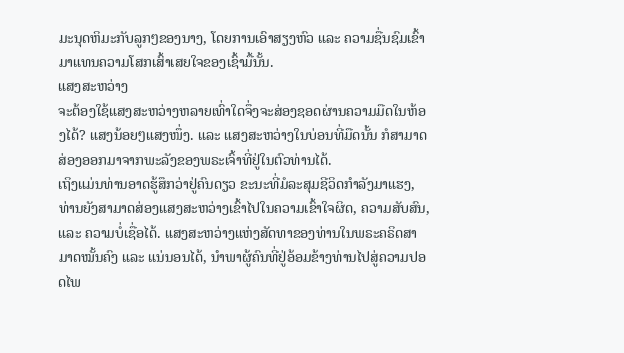ມະນຸດຫິມະກັບລູກໆຂອງນາງ, ໂດຍການເອົາສຽງຫົວ ແລະ ຄວາມຊື່ນຊົມເຂົ້າມາແທນຄວາມໂສກເສົ້າເສຍໃຈຂອງເຊົ້າມື້ນັ້ນ.
ແສງສະຫວ່າງ
ຈະຕ້ອງໃຊ້ແສງສະຫວ່າງຫລາຍເທົ່າໃດຈຶ່ງຈະສ່ອງຊອດຜ່ານຄວາມມືດໃນຫ້ອງໄດ້? ແສງນ້ອຍໆແສງໜຶ່ງ. ແລະ ແສງສະຫວ່າງໃນບ່ອນທີ່ມືດນັ້ນ ກໍສາມາດສ່ອງອອກມາຈາກພະລັງຂອງພຣະເຈົ້າທີ່ຢູ່ໃນຕົວທ່ານໄດ້.
ເຖິງແມ່ນທ່ານອາດຮູ້ສຶກວ່າຢູ່ຄົນດຽວ ຂະນະທີ່ມໍລະສຸມຊີວິດກຳລັງມາແຮງ, ທ່ານຍັງສາມາດສ່ອງແສງສະຫວ່າງເຂົ້າໄປໃນຄວາມເຂົ້າໃຈຜິດ, ຄວາມສັບສົນ, ແລະ ຄວາມບໍ່ເຊື່ອໄດ້. ແສງສະຫວ່າງແຫ່ງສັດທາຂອງທ່ານໃນພຣະຄຣິດສາມາດໝັ້ນຄົງ ແລະ ແນ່ນອນໄດ້, ນຳພາຜູ້ຄົນທີ່ຢູ່ອ້ອມຂ້າງທ່ານໄປສູ່ຄວາມປອດໄພ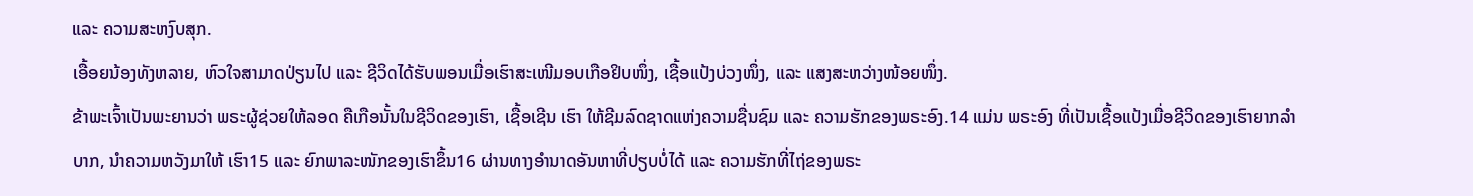ແລະ ຄວາມສະຫງົບສຸກ.
ເອື້ອຍນ້ອງທັງຫລາຍ, ຫົວໃຈສາມາດປ່ຽນໄປ ແລະ ຊີວິດໄດ້ຮັບພອນເມື່ອເຮົາສະເໜີມອບເກືອຢິບໜຶ່ງ, ເຊື້ອແປ້ງບ່ວງໜຶ່ງ, ແລະ ແສງສະຫວ່າງໜ້ອຍໜຶ່ງ.
ຂ້າພະເຈົ້າເປັນພະຍານວ່າ ພຣະຜູ້ຊ່ວຍໃຫ້ລອດ ຄືເກືອນັ້ນໃນຊີວິດຂອງເຮົາ, ເຊື້ອເຊີນ ເຮົາ ໃຫ້ຊີມລົດຊາດແຫ່ງຄວາມຊື່ນຊົມ ແລະ ຄວາມຮັກຂອງພຣະອົງ.14 ແມ່ນ ພຣະອົງ ທີ່ເປັນເຊື້ອແປ້ງເມື່ອຊີວິດຂອງເຮົາຍາກລຳບາກ, ນຳຄວາມຫວັງມາໃຫ້ ເຮົາ15 ແລະ ຍົກພາລະໜັກຂອງເຮົາຂຶ້ນ16 ຜ່ານທາງອຳນາດອັນຫາທີ່ປຽບບໍ່ໄດ້ ແລະ ຄວາມຮັກທີ່ໄຖ່ຂອງພຣະ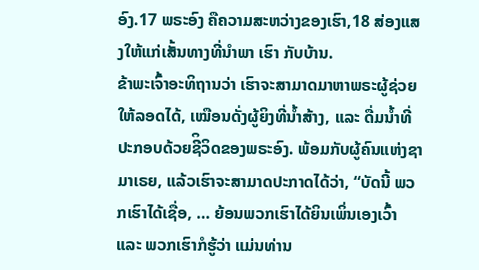ອົງ.17 ພຣະອົງ ຄືຄວາມສະຫວ່າງຂອງເຮົາ,18 ສ່ອງແສງໃຫ້ແກ່ເສັ້ນທາງທີ່ນຳພາ ເຮົາ ກັບບ້ານ.
ຂ້າພະເຈົ້າອະທິຖານວ່າ ເຮົາຈະສາມາດມາຫາພຣະຜູ້ຊ່ວຍໃຫ້ລອດໄດ້, ເໝືອນດັ່ງຜູ້ຍິງທີ່ນ້ຳສ້າງ, ແລະ ດື່ມນໍ້າທີ່ປະກອບດ້ວຍຊີິວິດຂອງພຣະອົງ. ພ້ອມກັບຜູ້ຄົນແຫ່ງຊາມາເຣຍ, ແລ້ວເຮົາຈະສາມາດປະກາດໄດ້ວ່າ, “ບັດນີ້ ພວກເຮົາໄດ້ເຊື່ອ, … ຍ້ອນພວກເຮົາໄດ້ຍິນເພິ່ນເອງເວົ້າ ແລະ ພວກເຮົາກໍຮູ້ວ່າ ແມ່ນທ່ານ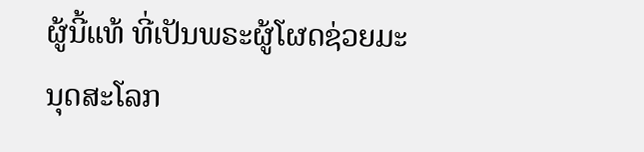ຜູ້ນີ້ແທ້ ທີ່ເປັນພຣະຜູ້ໂຜດຊ່ວຍມະນຸດສະໂລກ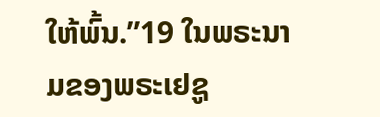ໃຫ້ພົ້ນ.”19 ໃນພຣະນາມຂອງພຣະເຢຊູ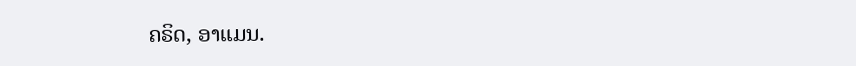ຄຣິດ, ອາແມນ.